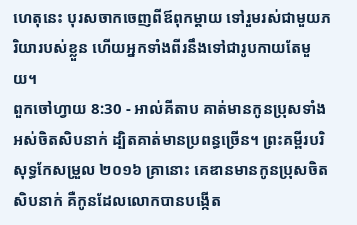ហេតុនេះ បុរសចាកចេញពីឪពុកម្តាយ ទៅរួមរស់ជាមួយភរិយារបស់ខ្លួន ហើយអ្នកទាំងពីរនឹងទៅជារូបកាយតែមួយ។
ពួកចៅហ្វាយ 8:30 - អាល់គីតាប គាត់មានកូនប្រុសទាំងអស់ចិតសិបនាក់ ដ្បិតគាត់មានប្រពន្ធច្រើន។ ព្រះគម្ពីរបរិសុទ្ធកែសម្រួល ២០១៦ គ្រានោះ គេឌានមានកូនប្រុសចិតសិបនាក់ គឺកូនដែលលោកបានបង្កើត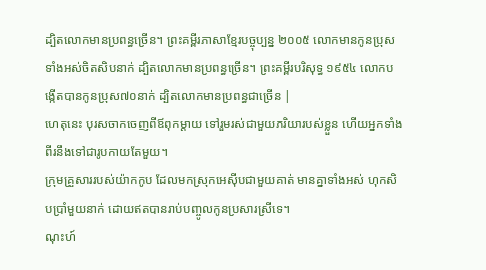ដ្បិតលោកមានប្រពន្ធច្រើន។ ព្រះគម្ពីរភាសាខ្មែរបច្ចុប្បន្ន ២០០៥ លោកមានកូនប្រុសទាំងអស់ចិតសិបនាក់ ដ្បិតលោកមានប្រពន្ធច្រើន។ ព្រះគម្ពីរបរិសុទ្ធ ១៩៥៤ លោកបង្កើតបានកូនប្រុស៧០នាក់ ដ្បិតលោកមានប្រពន្ធជាច្រើន |
ហេតុនេះ បុរសចាកចេញពីឪពុកម្តាយ ទៅរួមរស់ជាមួយភរិយារបស់ខ្លួន ហើយអ្នកទាំងពីរនឹងទៅជារូបកាយតែមួយ។
ក្រុមគ្រួសាររបស់យ៉ាកកូប ដែលមកស្រុកអេស៊ីបជាមួយគាត់ មានគ្នាទាំងអស់ ហុកសិបប្រាំមួយនាក់ ដោយឥតបានរាប់បញ្ចូលកូនប្រសារស្រីទេ។
ណុះហ៍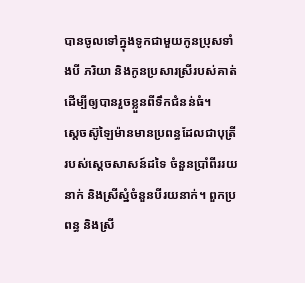បានចូលទៅក្នុងទូកជាមួយកូនប្រុសទាំងបី ភរិយា និងកូនប្រសារស្រីរបស់គាត់ ដើម្បីឲ្យបានរួចខ្លួនពីទឹកជំនន់ធំ។
ស្តេចស៊ូឡៃម៉ានមានប្រពន្ធដែលជាបុត្រីរបស់ស្តេចសាសន៍ដទៃ ចំនួនប្រាំពីររយនាក់ និងស្រីស្នំចំនួនបីរយនាក់។ ពួកប្រពន្ធ និងស្រី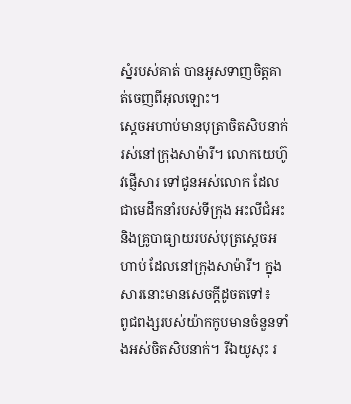ស្នំរបស់គាត់ បានអូសទាញចិត្តគាត់ចេញពីអុលឡោះ។
ស្តេចអហាប់មានបុត្រាចិតសិបនាក់ រស់នៅក្រុងសាម៉ារី។ លោកយេហ៊ូវផ្ញើសារ ទៅជូនអស់លោក ដែលជាមេដឹកនាំរបស់ទីក្រុង អះលីជំអះ និងគ្រូបាធ្យាយរបស់បុត្រស្តេចអហាប់ ដែលនៅក្រុងសាម៉ារី។ ក្នុងសារនោះមានសេចក្តីដូចតទៅ៖
ពូជពង្សរបស់យ៉ាកកូបមានចំនួនទាំងអស់ចិតសិបនាក់។ រីឯយូសុះ រ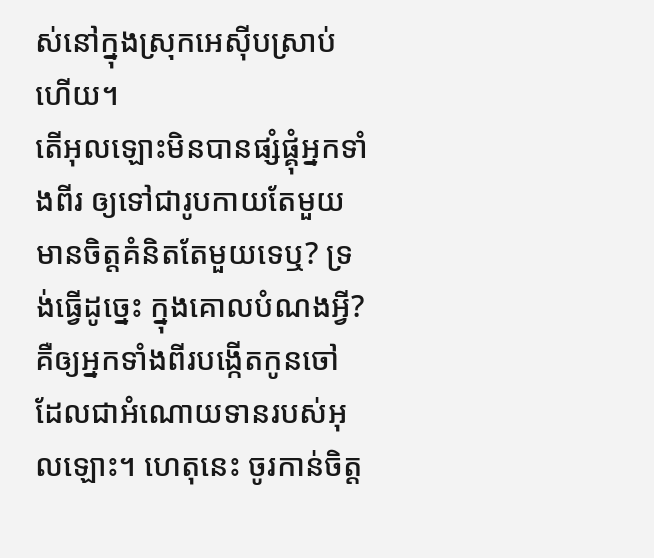ស់នៅក្នុងស្រុកអេស៊ីបស្រាប់ហើយ។
តើអុលឡោះមិនបានផ្សំផ្គុំអ្នកទាំងពីរ ឲ្យទៅជារូបកាយតែមួយ មានចិត្តគំនិតតែមួយទេឬ? ទ្រង់ធ្វើដូច្នេះ ក្នុងគោលបំណងអ្វី? គឺឲ្យអ្នកទាំងពីរបង្កើតកូនចៅ ដែលជាអំណោយទានរបស់អុលឡោះ។ ហេតុនេះ ចូរកាន់ចិត្ត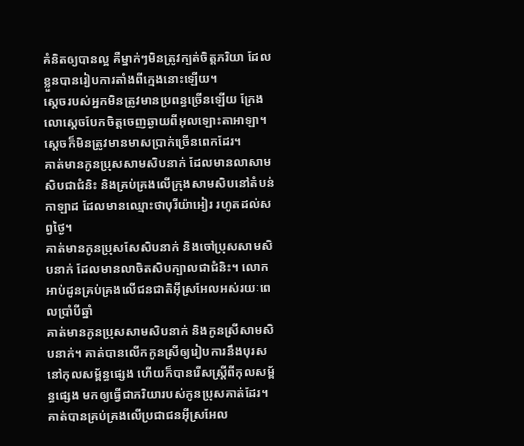គំនិតឲ្យបានល្អ គឺម្នាក់ៗមិនត្រូវក្បត់ចិត្តភរិយា ដែលខ្លួនបានរៀបការតាំងពីក្មេងនោះឡើយ។
ស្តេចរបស់អ្នកមិនត្រូវមានប្រពន្ធច្រើនឡើយ ក្រែងលោស្តេចបែកចិត្តចេញឆ្ងាយពីអុលឡោះតាអាឡា។ ស្តេចក៏មិនត្រូវមានមាសប្រាក់ច្រើនពេកដែរ។
គាត់មានកូនប្រុសសាមសិបនាក់ ដែលមានលាសាមសិបជាជំនិះ និងគ្រប់គ្រងលើក្រុងសាមសិបនៅតំបន់កាឡាដ ដែលមានឈ្មោះថាបុរីយ៉ាអៀរ រហូតដល់សព្វថ្ងៃ។
គាត់មានកូនប្រុសសែសិបនាក់ និងចៅប្រុសសាមសិបនាក់ ដែលមានលាចិតសិបក្បាលជាជំនិះ។ លោកអាប់ដូនគ្រប់គ្រងលើជនជាតិអ៊ីស្រអែលអស់រយៈពេលប្រាំបីឆ្នាំ
គាត់មានកូនប្រុសសាមសិបនាក់ និងកូនស្រីសាមសិបនាក់។ គាត់បានលើកកូនស្រីឲ្យរៀបការនឹងបុរសនៅកុលសម្ព័ន្ធផ្សេង ហើយក៏បានរើសស្ត្រីពីកុលសម្ព័ន្ធផ្សេង មកឲ្យធ្វើជាភរិយារបស់កូនប្រុសគាត់ដែរ។ គាត់បានគ្រប់គ្រងលើប្រជាជនអ៊ីស្រអែល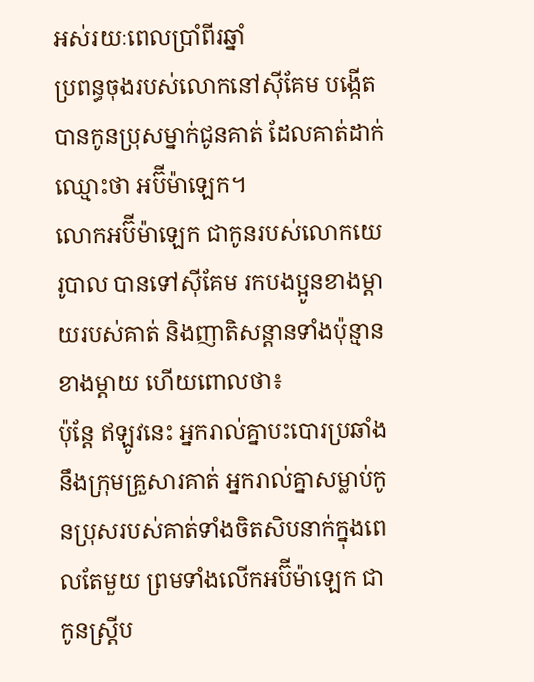អស់រយៈពេលប្រាំពីរឆ្នាំ
ប្រពន្ធចុងរបស់លោកនៅស៊ីគែម បង្កើតបានកូនប្រុសម្នាក់ជូនគាត់ ដែលគាត់ដាក់ឈ្មោះថា អប៊ីម៉ាឡេក។
លោកអប៊ីម៉ាឡេក ជាកូនរបស់លោកយេរូបាល បានទៅស៊ីគែម រកបងប្អូនខាងម្តាយរបស់គាត់ និងញាតិសន្តានទាំងប៉ុន្មានខាងម្តាយ ហើយពោលថា៖
ប៉ុន្តែ ឥឡូវនេះ អ្នករាល់គ្នាបះបោរប្រឆាំងនឹងក្រុមគ្រួសារគាត់ អ្នករាល់គ្នាសម្លាប់កូនប្រុសរបស់គាត់ទាំងចិតសិបនាក់ក្នុងពេលតែមួយ ព្រមទាំងលើកអប៊ីម៉ាឡេក ជាកូនស្ត្រីប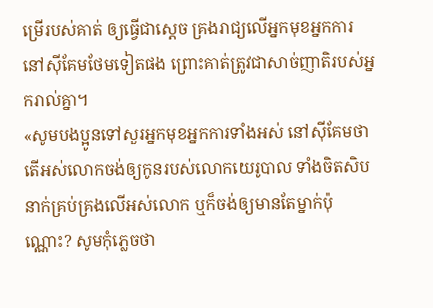ម្រើរបស់គាត់ ឲ្យធ្វើជាស្តេច គ្រងរាជ្យលើអ្នកមុខអ្នកការ នៅស៊ីគែមថែមទៀតផង ព្រោះគាត់ត្រូវជាសាច់ញាតិរបស់អ្នករាល់គ្នា។
«សូមបងប្អូនទៅសួរអ្នកមុខអ្នកការទាំងអស់ នៅស៊ីគែមថា តើអស់លោកចង់ឲ្យកូនរបស់លោកយេរូបាល ទាំងចិតសិបនាក់គ្រប់គ្រងលើអស់លោក ឬក៏ចង់ឲ្យមានតែម្នាក់ប៉ុណ្ណោះ? សូមកុំភ្លេចថា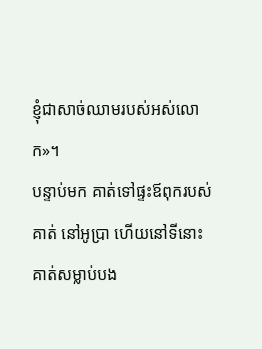ខ្ញុំជាសាច់ឈាមរបស់អស់លោក»។
បន្ទាប់មក គាត់ទៅផ្ទះឪពុករបស់គាត់ នៅអូប្រា ហើយនៅទីនោះ គាត់សម្លាប់បង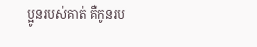ប្អូនរបស់គាត់ គឺកូនរប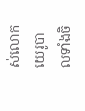ស់លោកយេរូបាលទាំងចិ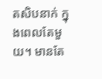តសិបនាក់ ក្នុងពេលតែមួយ។ មានតែ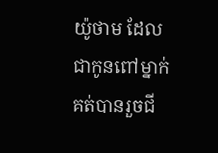យ៉ូថាម ដែលជាកូនពៅម្នាក់គត់បានរួចជី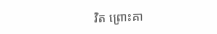វិត ព្រោះគា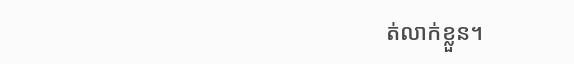ត់លាក់ខ្លួន។